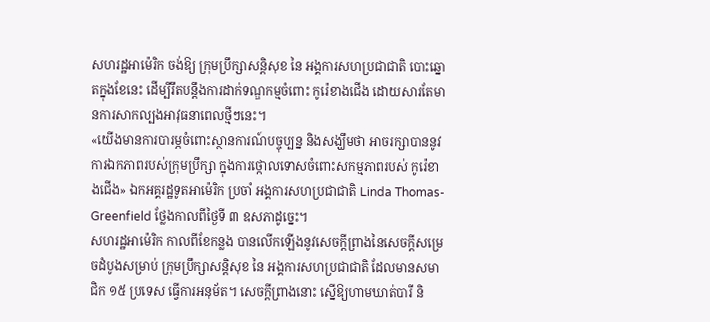សហរដ្ឋអាម៉េរិក ចង់ឱ្យ ក្រុមប្រឹក្សាសន្តិសុខ នៃ អង្គការសហប្រជាជាតិ បោះឆ្នោតក្នុងខែនេះ ដើម្បីរឹតបន្តឹងការដាក់ទណ្ឌកម្មចំពោះ កូរ៉េខាងជើង ដោយសារតែមានការសាកល្បងអាវុធនាពេលថ្មីៗនេះ។
«យើងមានការបារម្ភចំពោះស្ថានការណ៍បច្ចុប្បន្ន និងសង្ឃឹមថា អាចរក្សាបាននូវការឯកភាពរបស់ក្រុមប្រឹក្សា ក្នុងការថ្កោលទោសចំពោះសកម្មភាពរបស់ កូរ៉េខាងជើង» ឯកអគ្គរដ្ឋទូតអាម៉េរិក ប្រចាំ អង្គការសហប្រជាជាតិ Linda Thomas-Greenfield ថ្លែងកាលពីថ្ងៃទី ៣ ឧសភាដូច្នេះ។
សហរដ្ឋអាម៉េរិក កាលពីខែកន្លង បានលើកឡើងនូវសេចក្ដីព្រាងនៃសេចក្ដីសម្រេចដំបូងសម្រាប់ ក្រុមប្រឹក្សាសន្តិសុខ នៃ អង្គការសហប្រជាជាតិ ដែលមានសមាជិក ១៥ ប្រទេស ធ្វើការអនុម័ត។ សេចក្ដីព្រាងនោះ ស្នើឱ្យហាមឃាត់បារី និ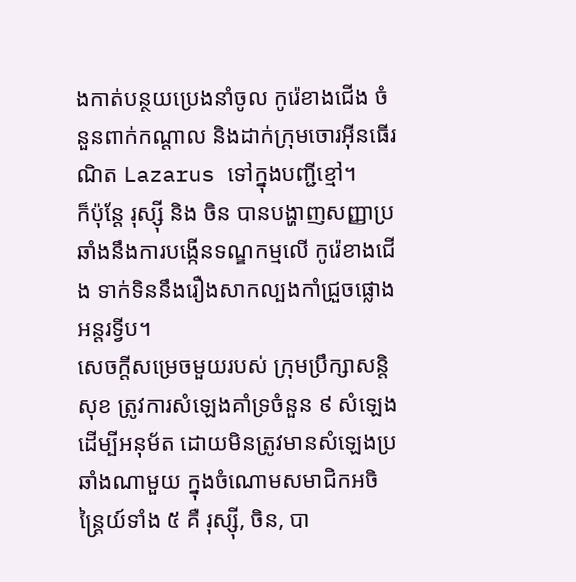ងកាត់បន្ថយប្រេងនាំចូល កូរ៉េខាងជើង ចំនួនពាក់កណ្ដាល និងដាក់ក្រុមចោរអ៊ីនធើរណិត Lazarus ទៅក្នុងបញ្ជីខ្មៅ។
ក៏ប៉ុន្តែ រុស្ស៊ី និង ចិន បានបង្ហាញសញ្ញាប្រឆាំងនឹងការបង្កើនទណ្ឌកម្មលើ កូរ៉េខាងជើង ទាក់ទិននឹងរឿងសាកល្បងកាំជ្រួចផ្លោងអន្តរទ្វីប។
សេចក្ដីសម្រេចមួយរបស់ ក្រុមប្រឹក្សាសន្តិសុខ ត្រូវការសំឡេងគាំទ្រចំនួន ៩ សំឡេង ដើម្បីអនុម័ត ដោយមិនត្រូវមានសំឡេងប្រឆាំងណាមួយ ក្នុងចំណោមសមាជិកអចិន្ត្រៃយ៍ទាំង ៥ គឺ រុស្ស៊ី, ចិន, បា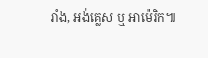រាំង, អង់គ្លេស ឬ អាម៉េរិក៕